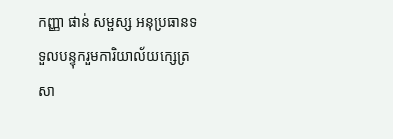កញ្ញា ផាន់ សម្ផស្ស អនុប្រធានទទួលបន្ទុករួមការិយាល័យក្សេត្រសា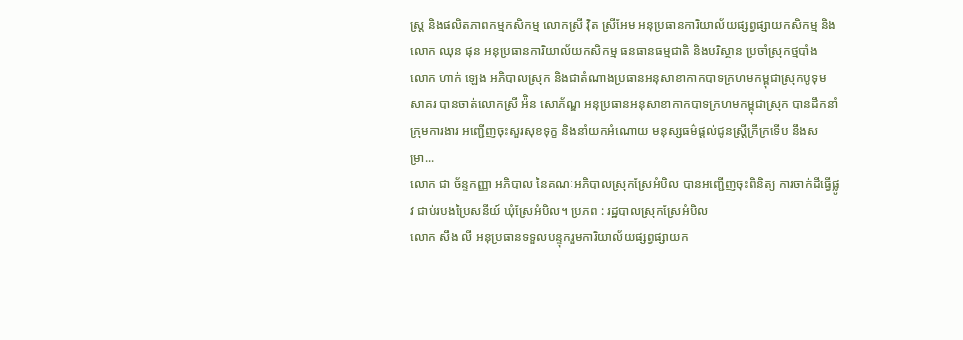ស្ដ្រ និងផលិតភាពកម្មកសិកម្ម លោកស្រី វ៉ិត ស្រីអែម អនុប្រធានការិយាល័យផ្សព្វផ្សាយកសិកម្ម និងលោក ឈុន ផុន អនុប្រធានការិយាល័យកសិកម្ម ធនធានធម្មជាតិ និងបរិស្ថាន ប្រចាំស្រុកថ្មបាំង
លោក ហាក់ ឡេង អភិបាលស្រុក និងជាតំណាងប្រធានអនុសាខាកាកបាទក្រហមកម្ពុជាស្រុកបូទុមសាគរ បានចាត់លោកស្រី អ៉ិន សោភ័ណ្ឌ អនុប្រធានអនុសាខាកាកបាទក្រហមកម្ពុជាស្រុក បានដឹកនាំក្រុមការងារ អញ្ជើញចុះសួរសុខទុក្ខ និងនាំយកអំណោយ មនុស្សធម៌ផ្តល់ជូនស្ត្រីក្រីក្រទើប នឹងសម្រា...
លោក ជា ច័ន្ទកញ្ញា អភិបាល នៃគណៈអភិបាលស្រុកស្រែអំបិល បានអញ្ជើញចុះពិនិត្យ ការចាក់ដីធ្វើផ្លូវ ជាប់របងប្រៃសនីយ៍ ឃុំស្រែអំបិល។ ប្រភព : រដ្ឋបាលស្រុកស្រែអំបិល
លោក សឹង លី អនុប្រធានទទួលបន្ទុករួមការិយាល័យផ្សព្វផ្សាយក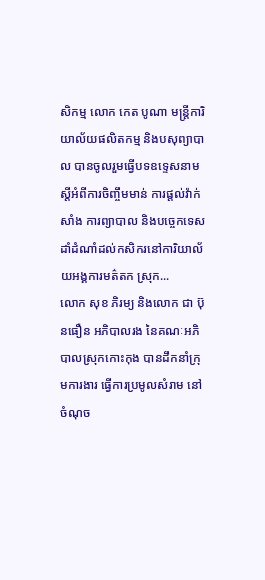សិកម្ម លោក កេត បូណា មន្ត្រីការិយាល័យផលិតកម្ម និងបសុព្យាបាល បានចូលរួមធ្វើបទឧទ្ទេសនាម ស្តីអំពីការចិញ្ចឹមមាន់ ការផ្តល់វ៉ាក់សាំង ការព្យាបាល និងបច្ចេកទេសដាំដំណាំដល់កសិករនៅការិយាល័យអង្គការមត៌តក ស្រុក...
លោក សុខ ភិរម្យ និងលោក ជា ប៊ុនធឿន អភិបាលរង នៃគណៈអភិបាលស្រុកកោះកុង បានដឹកនាំក្រុមការងារ ធ្វើការប្រមូលសំរាម នៅចំណុច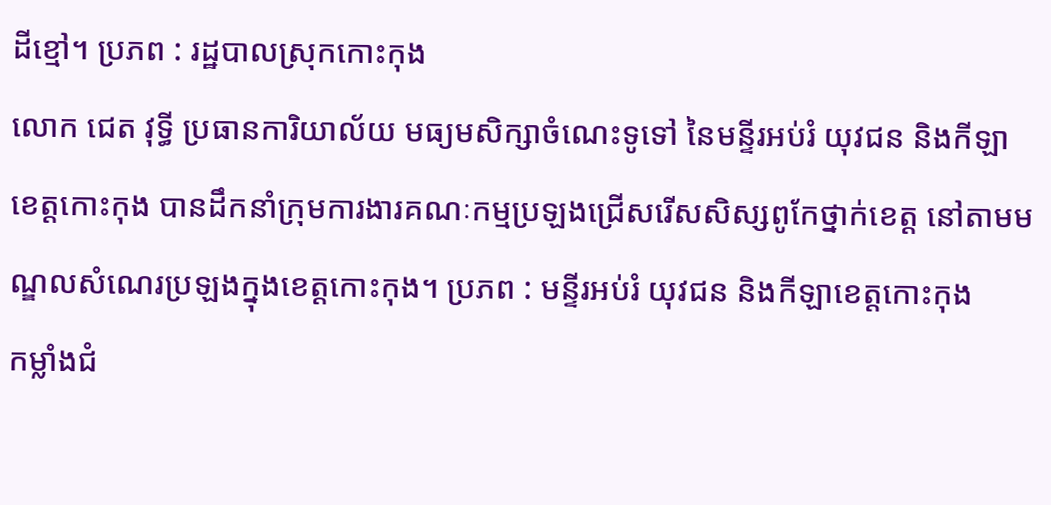ដីខ្មៅ។ ប្រភព : រដ្ឋបាលស្រុកកោះកុង
លោក ជេត វុទ្ធី ប្រធានការិយាល័យ មធ្យមសិក្សាចំណេះទូទៅ នៃមន្ទីរអប់រំ យុវជន និងកីឡាខេត្តកោះកុង បានដឹកនាំក្រុមការងារគណៈកម្មប្រឡងជ្រើសរើសសិស្សពូកែថ្នាក់ខេត្ត នៅតាមមណ្ឌលសំណេរប្រឡងក្នុងខេត្តកោះកុង។ ប្រភព : មន្ទីរអប់រំ យុវជន និងកីឡាខេត្តកោះកុង
កម្លាំងជំ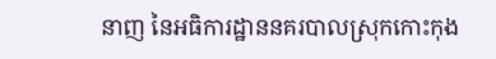នាញ នៃអធិការដ្ឋាននគរបាលស្រុកកោះកុង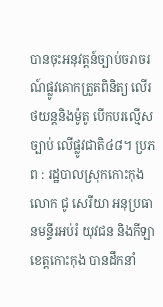បានចុះអនុវត្តន៍ច្បាប់ចរាចរណ៍ផ្លូវគោកត្រួតពិនិត្យ លើរថយន្តនិងម៉ូតូ បើកបរល្មើសច្បាប់ លើផ្លូវជាតិ៤៨។ ប្រភព : រដ្ឋបាលស្រុកកោះកុង
លោក ជូ សេរីយា អនុប្រធានមន្ទីរអប់រំ យុវជន និងកីឡាខេត្តកោះកុង បានដឹកនាំ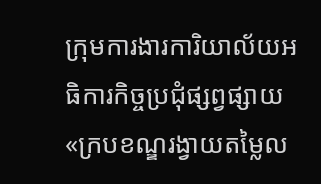ក្រុមការងារការិយាល័យអធិការកិច្ចប្រជុំផ្សព្វផ្សាយ «ក្របខណ្ឌរង្វាយតម្លៃល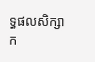ទ្ធផលសិក្សាក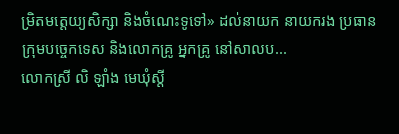ម្រិតមត្តេយ្យសិក្សា និងចំណេះទូទៅ» ដល់នាយក នាយករង ប្រធានក្រុមបច្ចេកទេស និងលោកគ្រូ អ្នកគ្រូ នៅសាលប...
លោកស្រី លិ ឡាំង មេឃុំស្តី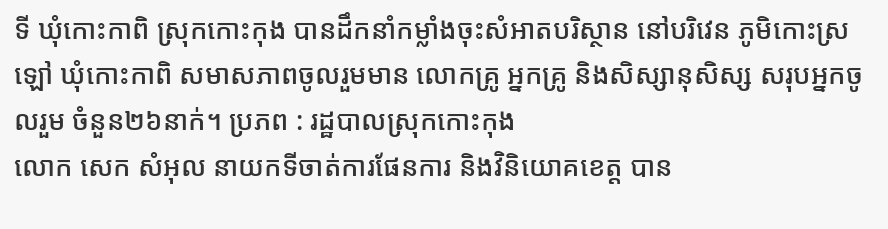ទី ឃុំកោះកាពិ ស្រុកកោះកុង បានដឹកនាំកម្លាំងចុះសំអាតបរិស្ថាន នៅបរិវេន ភូមិកោះស្រឡៅ ឃុំកោះកាពិ សមាសភាពចូលរួមមាន លោកគ្រូ អ្នកគ្រូ និងសិស្សានុសិស្ស សរុបអ្នកចូលរួម ចំនួន២៦នាក់។ ប្រភព : រដ្ឋបាលស្រុកកោះកុង
លោក សេក សំអុល នាយកទីចាត់ការផែនការ និងវិនិយោគខេត្ត បាន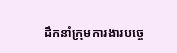ដឹកនាំក្រុមការងារបច្ចេ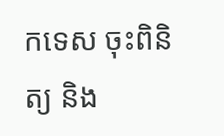កទេស ចុះពិនិត្យ និង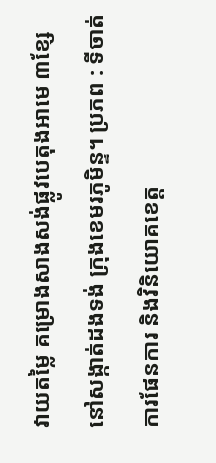វាយតម្លៃ គម្រោងសាងសង់ផ្លូវបេតុងអាមេ ៣ខ្សែ នៅសង្កាត់ដងទង់ ក្រុងខេមរភូមិន្ទ។ ប្រភព : ទីចាត់ការផែនការ និងវិនិយោគខេត្ត